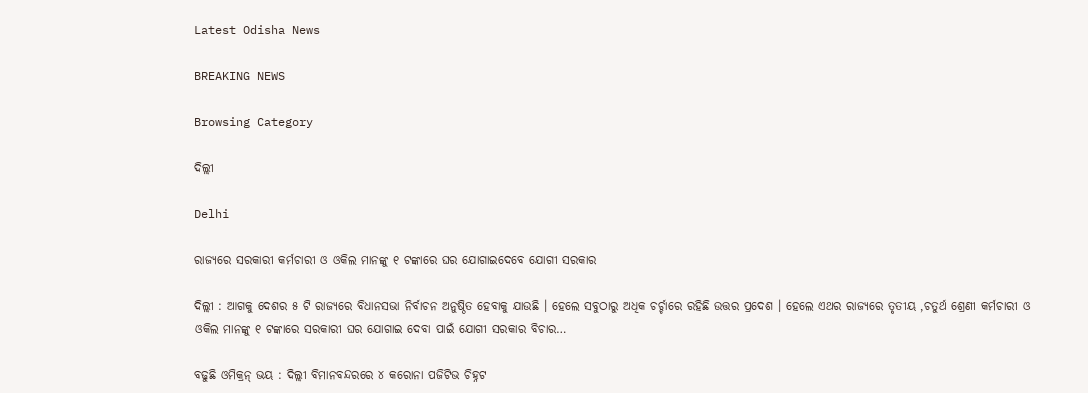Latest Odisha News

BREAKING NEWS

Browsing Category

ଦିଲ୍ଲୀ

Delhi

ରାଜ୍ୟରେ ସରକାରୀ କର୍ମଚାରୀ ଓ ଓକିଲ ମାନଙ୍କୁ ୧ ଟଙ୍କାରେ ଘର ଯୋଗାଇଦେବେ ଯୋଗୀ ସରକାର

ଦିଲ୍ଲୀ : ଆଗକୁ ଦେଶର ୫ ଟି ରାଜ୍ୟରେ ବିଧାନସଭା ନିର୍ବାଚନ ଅନୁଷ୍ଠିତ ହେବାକୁ ଯାଉଛି । ହେଲେ ସବୁଠାରୁ ଅଧିକ ଚର୍ଚ୍ଚାରେ ରହିଛି ଉତ୍ତର ପ୍ରଦେଶ । ହେଲେ ଏଥର ରାଜ୍ୟରେ ତୃତୀୟ ,ଚତୁର୍ଥ ଶ୍ରେଣୀ କର୍ମଚାରୀ ଓ ଓକିଲ ମାନଙ୍କୁ ୧ ଟଙ୍କାରେ ସରକାରୀ ଘର ଯୋଗାଇ ଦେବା ପାଇଁ ଯୋଗୀ ସରକାର ବିଚାର…

ବଢୁଛି ଓମିକ୍ରନ୍ ଭୟ : ଦିଲ୍ଲୀ ବିମାନବନ୍ଦରରେ ୪ କରୋନା ପଜିଟିଭ ଚିହ୍ନଟ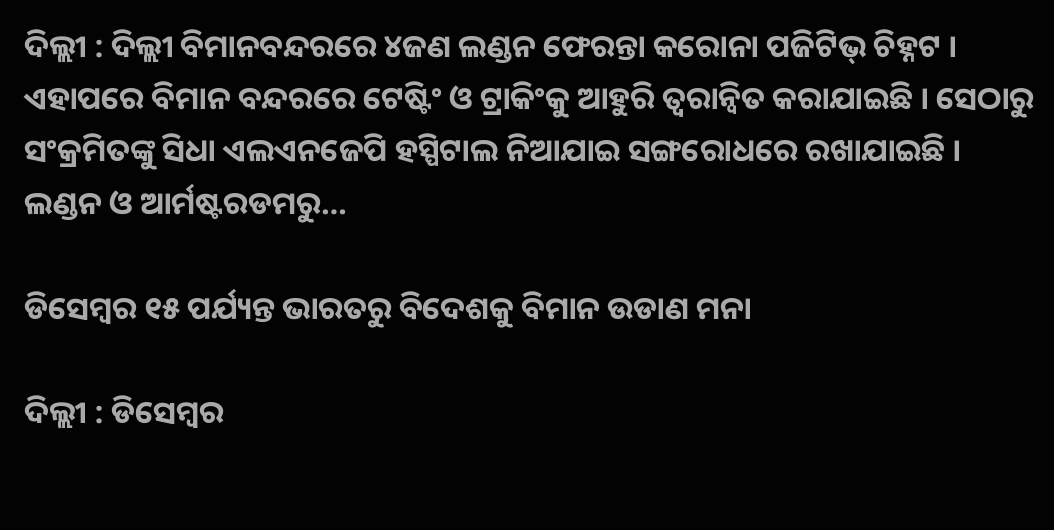ଦିଲ୍ଲୀ : ଦିଲ୍ଲୀ ବିମାନବନ୍ଦରରେ ୪ଜଣ ଲଣ୍ଡନ ଫେରନ୍ତା କରୋନା ପଜିଟିଭ୍ ଚିହ୍ନଟ । ଏହାପରେ ବିମାନ ବନ୍ଦରରେ ଟେଷ୍ଟିଂ ଓ ଟ୍ରାକିଂକୁ ଆହୁରି ତ୍ୱରାନ୍ୱିତ କରାଯାଇଛି । ସେଠାରୁ ସଂକ୍ରମିତଙ୍କୁ ସିଧା ଏଲଏନଜେପି ହସ୍ପିଟାଲ ନିଆଯାଇ ସଙ୍ଗରୋଧରେ ରଖାଯାଇଛି । ଲଣ୍ଡନ ଓ ଆର୍ମଷ୍ଟରଡମରୁ…

ଡିସେମ୍ବର ୧୫ ପର୍ଯ୍ୟନ୍ତ ଭାରତରୁ ବିଦେଶକୁ ବିମାନ ଉଡାଣ ମନା

ଦିଲ୍ଲୀ : ଡିସେମ୍ବର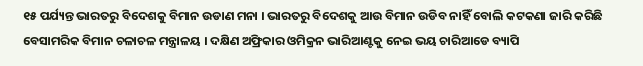୧୫ ପର୍ଯ୍ୟନ୍ତ ଭାରତରୁ ବିଦେଶକୁ ବିମାନ ଉଡାଣ ମନା । ଭାରତରୁ ବିଦେଶକୁ ଆଉ ବିମାନ ଉଡିବ ନାହିଁ ବୋଲି କଟକଣା ଜାରି କରିଛି ବେସାମରିକ ବିମାନ ଚଳାଚଳ ମନ୍ତ୍ରାଳୟ । ଦକ୍ଷିଣ ଅଫ୍ରିକାର ଓମିକ୍ରନ ଭାରିଆଣ୍ଟକୁ ନେଇ ଭୟ ଚାରିଆଡେ ବ୍ୟାପି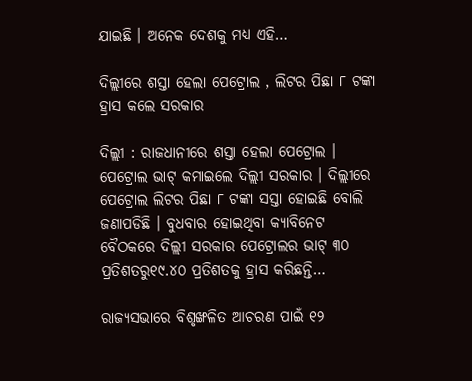ଯାଇଛି । ଅନେକ ଦେଶକୁ ମଧ୍ୟ ଏହି…

ଦିଲ୍ଲୀରେ ଶସ୍ତା ହେଲା ପେଟ୍ରୋଲ , ଲିଟର ପିଛା ୮ ଟଙ୍କା ହ୍ରାସ କଲେ ସରକାର

ଦିଲ୍ଲୀ : ରାଜଧାନୀରେ ଶସ୍ତା ହେଲା ପେଟ୍ରୋଲ । ପେଟ୍ରୋଲ ଭାଟ୍ କମାଇଲେ ଦିଲ୍ଲୀ ସରକାର । ଦିଲ୍ଲୀରେ ପେଟ୍ରୋଲ ଲିଟର ପିଛା ୮ ଟଙ୍କା ସସ୍ତା ହୋଇଛି ବୋଲି ଜଣାପଡିଛି । ବୁଧବାର ହୋଇଥିବା କ୍ୟାବିନେଟ ବୈଠକରେ ଦିଲ୍ଲୀ ସରକାର ପେଟ୍ରୋଲର ଭାଟ୍ ୩୦ ପ୍ରତିଶତରୁ୧୯.୪୦ ପ୍ରତିଶତକୁ ହ୍ରାସ କରିଛନ୍ତି…

ରାଜ୍ୟସଭାରେ ବିଶୃଙ୍ଖଳିତ ଆଚରଣ ପାଇଁ ୧୨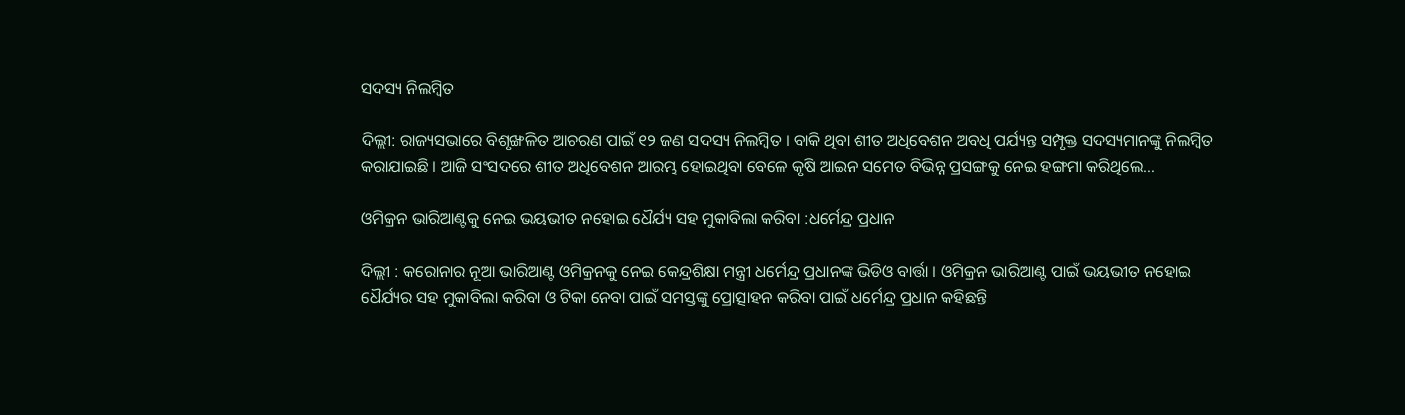ସଦସ୍ୟ ନିଲମ୍ବିତ

ଦିଲ୍ଲୀ: ରାଜ୍ୟସଭାରେ ବିଶୃଙ୍ଖଳିତ ଆଚରଣ ପାଇଁ ୧୨ ଜଣ ସଦସ୍ୟ ନିଲମ୍ବିତ । ବାକି ଥିବା ଶୀତ ଅଧିବେଶନ ଅବଧି ପର୍ଯ୍ୟନ୍ତ ସମ୍ପୃକ୍ତ ସଦସ୍ୟମାନଙ୍କୁ ନିଲମ୍ବିତ କରାଯାଇଛି । ଆଜି ସଂସଦରେ ଶୀତ ଅଧିବେଶନ ଆରମ୍ଭ ହୋଇଥିବା ବେଳେ କୃଷି ଆଇନ ସମେତ ବିଭିନ୍ନ ପ୍ରସଙ୍ଗକୁ ନେଇ ହଙ୍ଗମା କରିଥିଲେ…

ଓମିକ୍ରନ ଭାରିଆଣ୍ଟକୁ ନେଇ ଭୟଭୀତ ନହୋଇ ଧୈର୍ଯ୍ୟ ସହ ମୁକାବିଲା କରିବା :ଧର୍ମେନ୍ଦ୍ର ପ୍ରଧାନ

ଦିଲ୍ଲୀ : କରୋନାର ନୂଆ ଭାରିଆଣ୍ଟ ଓମିକ୍ରନକୁ ନେଇ କେନ୍ଦ୍ରଶିକ୍ଷା ମନ୍ତ୍ରୀ ଧର୍ମେନ୍ଦ୍ର ପ୍ରଧାନଙ୍କ ଭିଡିଓ ବାର୍ତ୍ତା । ଓମିକ୍ରନ ଭାରିଆଣ୍ଟ ପାଇଁ ଭୟଭୀତ ନହୋଇ ଧୈର୍ଯ୍ୟର ସହ ମୁକାବିଲା କରିବା ଓ ଟିକା ନେବା ପାଇଁ ସମସ୍ତଙ୍କୁ ପ୍ରୋତ୍ସାହନ କରିବା ପାଇଁ ଧର୍ମେନ୍ଦ୍ର ପ୍ରଧାନ କହିଛନ୍ତି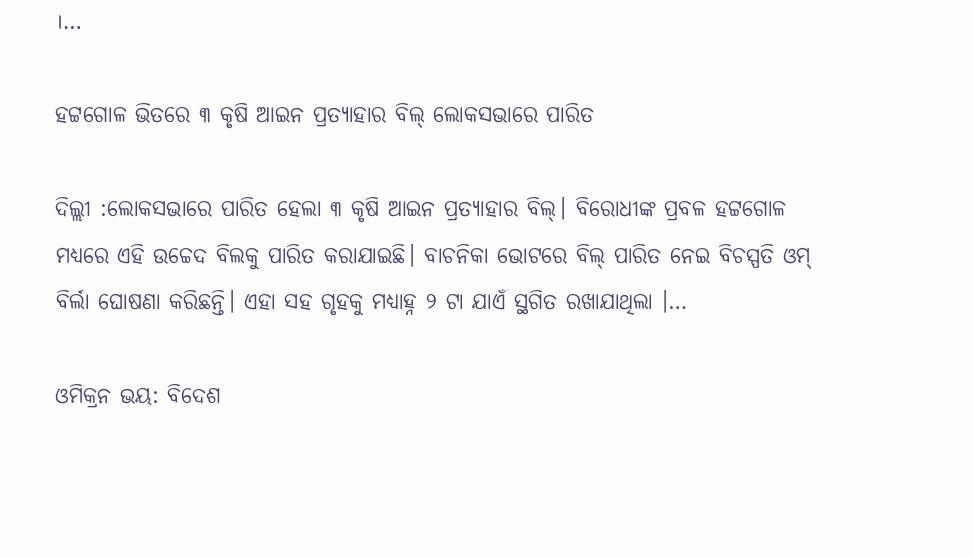।…

ହଟ୍ଟଗୋଳ ଭିତରେ ୩ କୃଷି ଆଇନ ପ୍ରତ୍ୟାହାର ବିଲ୍ ଲୋକସଭାରେ ପାରିତ

ଦିଲ୍ଲୀ :ଲୋକସଭାରେ ପାରିତ ହେଲା ୩ କୃଷି ଆଇନ ପ୍ରତ୍ୟାହାର ବିଲ୍। ବିରୋଧୀଙ୍କ ପ୍ରବଳ ହଟ୍ଟଗୋଳ ମଧ୍ୟରେ ଏହି ଉଚ୍ଚେଦ ବିଲକୁ ପାରିତ କରାଯାଇଛି। ବାଚନିକା ଭୋଟରେ ବିଲ୍ ପାରିତ ନେଇ ବିଚସ୍ପତି ଓମ୍ ବିର୍ଲା ଘୋଷଣା କରିଛନ୍ତି। ଏହା ସହ ଗୃହକୁ ମଧ୍ୟାହ୍ନ ୨ ଟା ଯାଏଁ ସ୍ଥଗିତ ରଖାଯାଥିଲା ।…

ଓମିକ୍ରନ ଭୟ: ବିଦେଶ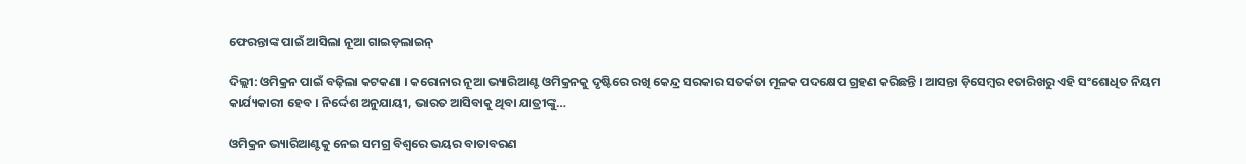ଫେରନ୍ତାଙ୍କ ପାଇଁ ଆସିଲା ନୂଆ ଗାଇଡ଼ଲାଇନ୍

ଦିଲ୍ଲୀ: ଓମିକ୍ରନ ପାଇଁ ବଢ଼ିଲା କଟକଣା । କରୋନାର ନୂଆ ଭ୍ୟାରିଆଣ୍ଟ ଓମିକ୍ରନକୁ ଦୃଷ୍ଟିରେ ରଖି କେନ୍ଦ୍ର ସରକାର ସତର୍କତା ମୂଳକ ପଦକ୍ଷେପ ଗ୍ରହଣ କରିଛନ୍ତି । ଆସନ୍ତା ଡ଼ିସେମ୍ବର ୧ତାରିଖରୁ ଏହି ସଂଶୋଧିତ ନିୟମ କାର୍ଯ୍ୟକାରୀ ହେବ । ନିର୍ଦ୍ଦେଶ ଅନୁଯାୟୀ, ଭାରତ ଆସିବାକୁ ଥିବା ଯାତ୍ରୀଙ୍କୁ…

ଓମିକ୍ରନ ଭ୍ୟାରିଆଣ୍ଟକୁ ନେଇ ସମଗ୍ର ବିଶ୍ୱରେ ଭୟର ବାତାବରଣ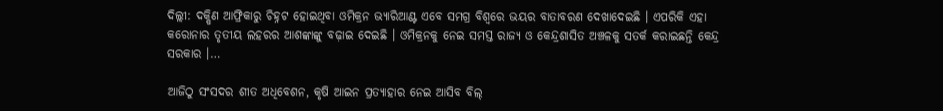ଦିଲ୍ଲୀ: ଦକ୍ଷିଣ ଆଫ୍ରିକାରୁ ଚିହ୍ନଟ ହୋଇଥିବା ଓମିକ୍ରନ ଭ୍ୟାରିଆଣ୍ଟ ଏବେ ସମଗ୍ର ବିଶ୍ୱରେ ଭୟର ବାତାବରଣ ଦେଖାଦେଇଛି । ଏପରିକି ଏହା କରୋନାର ତୃତୀୟ ଲହରର ଆଶଙ୍କାଙ୍କୁ ବଢ଼ାଇ ଦେଇଛି । ଓମିକ୍ରନକୁ ନେଇ ସମସ୍ତ ରାଜ୍ୟ ଓ କେନ୍ଦ୍ରଶାସିତ ଅଞ୍ଚଳକୁ ସତର୍କ କରାଇଛନ୍ତି କେନ୍ଦ୍ର ସରକାର ।…

ଆଜିଠୁ ସଂସଦର ଶୀତ ଅଧିବେଶନ, କୃଷି ଆଇନ ପ୍ରତ୍ୟାହାର ନେଇ ଆସିବ ବିଲ୍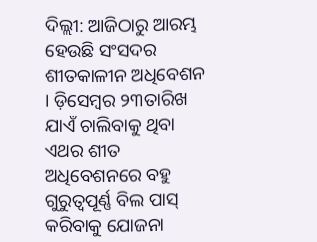ଦିଲ୍ଲୀ: ଆଜିଠାରୁ ଆରମ୍ଭ ହେଉଛି ସଂସଦର ଶୀତକାଳୀନ ଅଧିବେଶନ । ଡ଼ିସେମ୍ବର ୨୩ତାରିଖ ଯାଏଁ ଚାଲିବାକୁ ଥିବା ଏଥର ଶୀତ ଅଧିବେଶନରେ ବହୁ ଗୁରୁତ୍ୱପୂର୍ଣ୍ଣ ବିଲ ପାସ୍ କରିବାକୁ ଯୋଜନା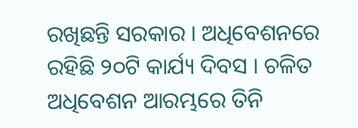ରଖିଛନ୍ତି ସରକାର । ଅଧିବେଶନରେ ରହିଛି ୨୦ଟି କାର୍ଯ୍ୟ ଦିବସ । ଚଳିତ ଅଧିବେଶନ ଆରମ୍ଭରେ ତିନି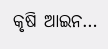କୃଷି ଆଇନ…